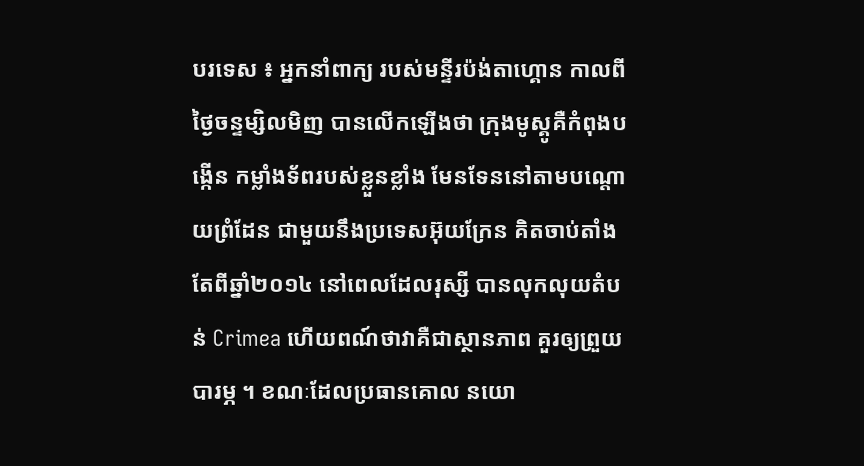បរទេស ៖ អ្នកនាំពាក្យ របស់មន្ទីរប៉ង់តាហ្គោន កាលពីថ្ងៃចន្ទម្សិលមិញ បានលើកឡើងថា ក្រុងមូស្គូគឺកំពុងបង្កើន កម្លាំងទ័ពរបស់ខ្លួនខ្លាំង មែនទែននៅតាមបណ្តោយព្រំដែន ជាមួយនឹងប្រទេសអ៊ុយក្រែន គិតចាប់តាំងតែពីឆ្នាំ២០១៤ នៅពេលដែលរុស្សី បានលុកលុយតំបន់ Crimea ហើយពណ៍ថាវាគឺជាស្ថានភាព គួរឲ្យព្រួយបារម្ភ ។ ខណៈដែលប្រធានគោល នយោ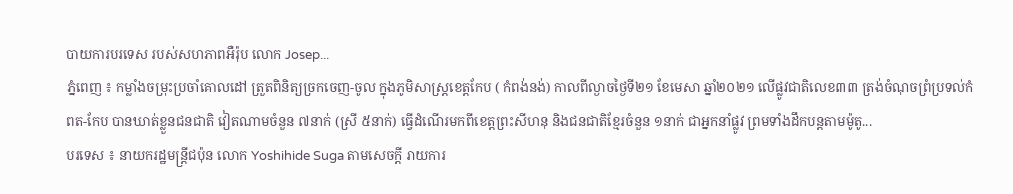បាយការបរទេស របស់សហភាពអឺរ៉ុប លោក Josep...
ភ្នំពេញ ៖ កម្លាំងចម្រុះប្រចាំគោលដៅ ត្រួតពិនិត្យច្រកចេញ-ចូល ក្នុងភូមិសាស្ត្រខេត្តកែប ( កំពង់នង់) កាលពីល្ងាចថ្ងៃទី២១ ខែមេសា ឆ្នាំ២០២១ លើផ្លូវជាតិលេខ៣៣ ត្រង់ចំណុចព្រំប្រទល់កំពត-កែប បានឃាត់ខ្លួនជនជាតិ វៀតណាមចំនួន ៧នាក់ (ស្រី ៥នាក់) ធ្វើដំណើរមកពីខេត្តព្រះសីហនុ និងជនជាតិខ្មែរចំនួន ១នាក់ ជាអ្នកនាំផ្លូវ ព្រមទាំងដឹកបន្តតាមម៉ូតូ...
បរទេស ៖ នាយករដ្ឋមន្ត្រីជប៉ុន លោក Yoshihide Suga តាមសេចក្តី រាយការ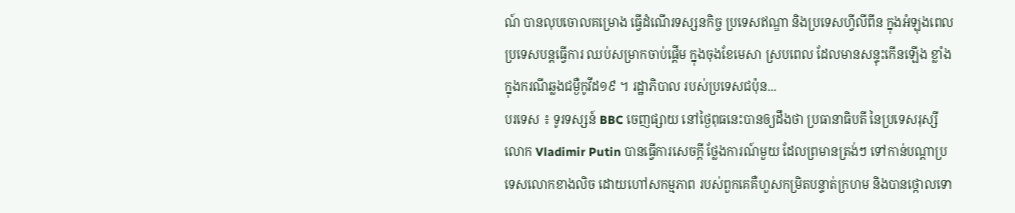ណ៍ បានលុបចោលគម្រោង ធ្វើដំណើរទស្សនកិច្ច ប្រទេសឥណ្ឌា និងប្រទេសហ្វីលីពីន ក្នុងអំឡុងពេល ប្រទេសបន្តធ្វើការ ឈប់សម្រាកចាប់ផ្តើម ក្នុងចុងខែមេសា ស្របពេល ដែលមានសន្ទុះកើនឡើង ខ្លាំងក្នុងករណីឆ្លងជម្ងឺកូវីដ១៩ ។ រដ្ឋាភិបាល របស់ប្រទេសជប៉ុន...
បរទេស ៖ ទូរទស្សន៍ BBC ចេញផ្សាយ នៅថ្ងៃពុធនេះបានឲ្យដឹងថា ប្រធានាធិបតី នៃប្រទេសរុស្សី លោក Vladimir Putin បានធ្វើការសេចក្តី ថ្លែងការណ៍មួយ ដែលព្រមានត្រង់ៗ ទៅកាន់បណ្តាប្រទេសលោកខាងលិច ដោយហៅសកម្មភាព របស់ពួកគេគឺហួសកម្រិតបន្ទាត់ក្រហម និងបានថ្កោលទោ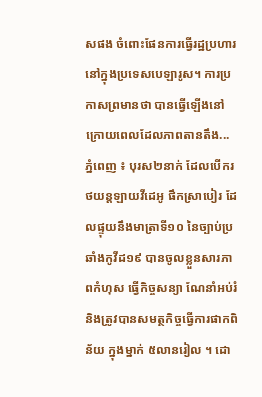សផង ចំពោះផែនការធ្វើរដ្ឋប្រហារ នៅក្នុងប្រទេសបេឡារូស។ ការប្រកាសព្រមានថា បានធ្វើឡើងនៅក្រោយពេលដែលភាពតានតឹង...
ភ្នំពេញ ៖ បុរស២នាក់ ដែលបើករថយន្តឡាយវីដេអូ ផឹកស្រាបៀរ ដែលផ្ទុយនឹងមាត្រាទី១០ នៃច្បាប់ប្រឆាំងកូវីដ១៩ បានចូលខ្លួនសារភាពកំហុស ធ្វើកិច្ចសន្យា ណែនាំអប់រំ និងត្រូវបានសមត្ថកិច្ចធ្វើការផាកពិន័យ ក្នុងម្នាក់ ៥លានរៀល ។ ដោ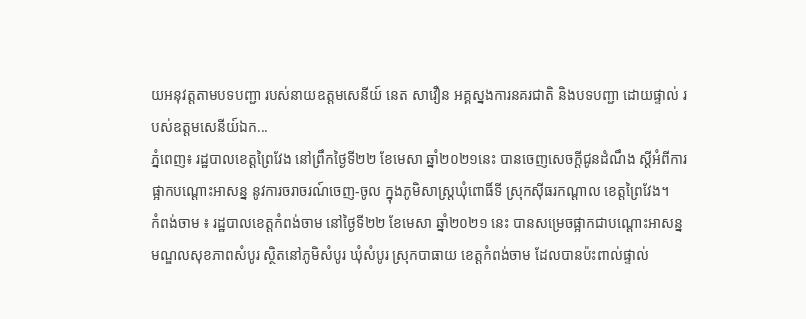យអនុវត្តតាមបទបញ្ជា របស់នាយឧត្តមសេនីយ៍ នេត សាវឿន អគ្គស្នងការនគរជាតិ និងបទបញ្ជា ដោយផ្ទាល់ របស់ឧត្តមសេនីយ៍ឯក...
ភ្នំពេញ៖ រដ្ឋបាលខេត្តព្រៃវែង នៅព្រឹកថ្ងៃទី២២ ខែមេសា ឆ្នាំ២០២១នេះ បានចេញសេចក្ដីជូនដំណឹង ស្ដីអំពីការផ្អាកបណ្ដោះអាសន្ន នូវការចរាចរណ៍ចេញ-ចូល ក្នុងភូមិសាស្រ្តឃុំពោធិ៍ទី ស្រុកស៊ីធរកណ្ដាល ខេត្តព្រៃវែង។
កំពង់ចាម ៖ រដ្ឋបាលខេត្តកំពង់ចាម នៅថ្ងៃទី២២ ខែមេសា ឆ្នាំ២០២១ នេះ បានសម្រេចផ្អាកជាបណ្តោះអាសន្ន មណ្ឌលសុខភាពសំបូរ ស្ថិតនៅភូមិសំបូរ ឃុំសំបូរ ស្រុកបាធាយ ខេត្តកំពង់ចាម ដែលបានប៉ះពាល់ផ្ទាល់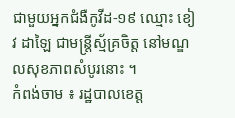ជាមួយអ្នកជំងឺកូវីដ-១៩ ឈ្មោះ ខៀវ ដាឡៃ ជាមន្ត្រីស្ម័គ្រចិត្ត នៅមណ្ឌលសុខភាពសំបូរនោះ ។
កំពង់ចាម ៖ រដ្ឋបាលខេត្ត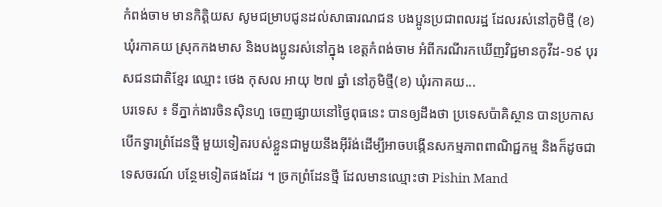កំពង់ចាម មានកិត្តិយស សូមជម្រាបជូនដល់សាធារណជន បងប្អូនប្រជាពលរដ្ឋ ដែលរស់នៅភូមិថ្មី (ខ) ឃុំរកាគយ ស្រុកកងមាស និងបងប្អូនរស់នៅក្នុង ខេត្តកំពង់ចាម អំពីករណីរកឃើញវិជ្ជមានកូវីដ-១៩ បុរសជនជាតិខ្មែរ ឈ្មោះ ថេង កុសល អាយុ ២៧ ឆ្នាំ នៅភូមិថ្មី(ខ) ឃុំរកាគយ...
បរទេស ៖ ទីភ្នាក់ងារចិនស៊ិនហួ ចេញផ្សាយនៅថ្ងៃពុធនេះ បានឲ្យដឹងថា ប្រទេសប៉ាគិស្ថាន បានប្រកាសបើកទ្វារព្រំដែនថ្មី មួយទៀតរបស់ខ្លួនជាមួយនឹងអ៊ីរ៉ង់ដើម្បីអាចបង្កើនសកម្មភាពពាណិជ្ជកម្ម និងក៏ដូចជាទេសចរណ៍ បន្ថែមទៀតផងដែរ ។ ច្រកព្រំដែនថ្មី ដែលមានឈ្មោះថា Pishin Mand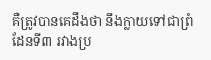គឺត្រូវបានគេដឹងថា នឹងក្លាយទៅជាព្រំដែនទី៣ រវាងប្រ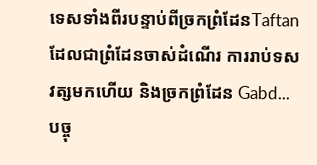ទេសទាំងពីរបន្ទាប់ពីច្រកព្រំដែនTaftan ដែលជាព្រំដែនចាស់ដំណើរ ការរាប់ទសវត្សមកហើយ និងច្រកព្រំដែន Gabd...
បច្ចុ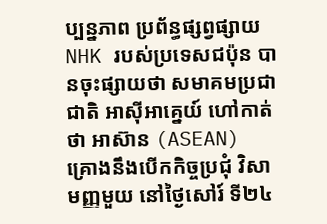ប្បន្នភាព ប្រព័ន្ធផ្សព្វផ្សាយ NHK របស់ប្រទេសជប៉ុន បានចុះផ្សាយថា សមាគមប្រជាជាតិ អាស៊ីអាគ្នេយ៍ ហៅកាត់ថា អាស៊ាន (ASEAN) គ្រោងនឹងបើកកិច្ចប្រជុំ វិសាមញ្ញមួយ នៅថ្ងៃសៅរ៍ ទី២៤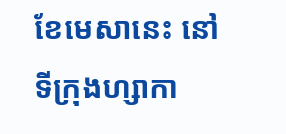ខែមេសានេះ នៅទីក្រុងហ្សាកា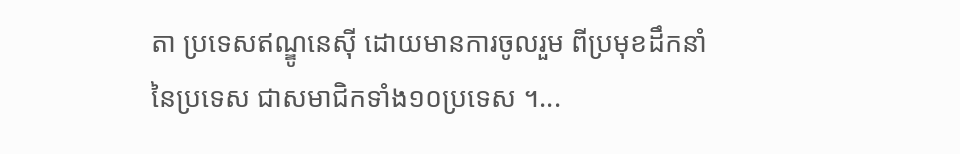តា ប្រទេសឥណ្ឌូនេស៊ី ដោយមានការចូលរួម ពីប្រមុខដឹកនាំ នៃប្រទេស ជាសមាជិកទាំង១០ប្រទេស ។...